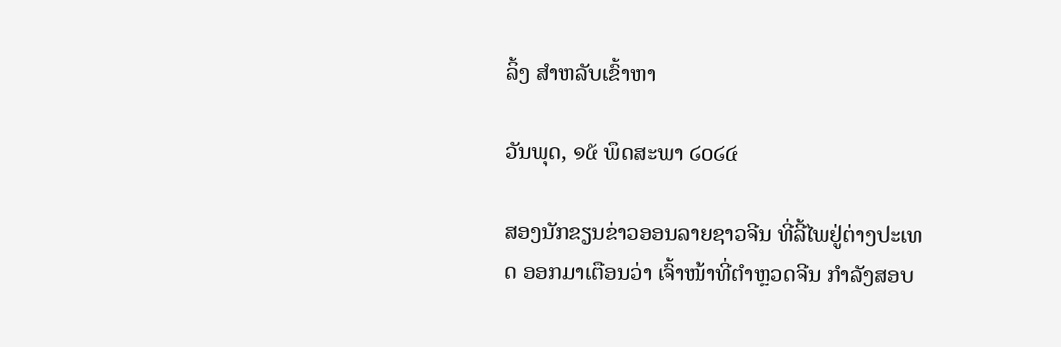ລິ້ງ ສຳຫລັບເຂົ້າຫາ

ວັນພຸດ, ໑໕ ພຶດສະພາ ໒໐໒໔

ສອງນັກຂຽນຂ່າວອອນລາຍຊາວຈີນ ທີ່ລີ້ໄພຢູ່ຕ່າງປະເທດ ອອກມາເຕືອນວ່າ ເຈົ້າໜ້າທີ່ຕໍາຫຼວດຈີນ ກໍາລັງສອບ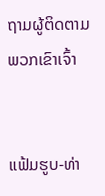ຖາມຜູ້ຕິດຕາມພວກເຂົາເຈົ້າ


ແຟ້ມຮູບ-ທ່າ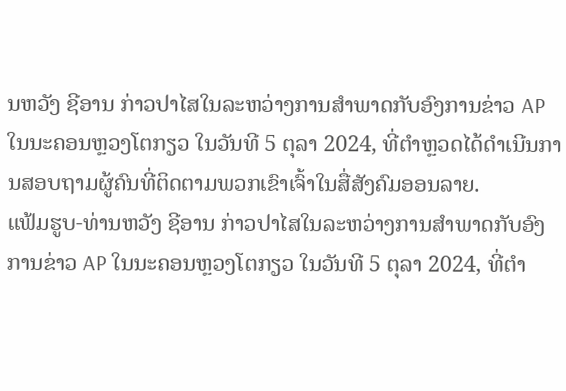ນຫວັງ ຊີອານ ກ່າວປາໄສໃນລະຫວ່າງການສໍາພາດກັບອົງການຂ່າວ AP ໃນນະຄອນຫຼວງໂຕກຽວ ໃນວັນທີ 5 ຕຸລາ 2024, ທີ່ຕໍາຫຼວດໄດ້ດໍາເນີນການສອບຖາມຜູ້ຄົນທີ່ຕິດຕາມພວກເຂົາເຈົ້າໃນສື່ສັງຄົມອອນລາຍ.
ແຟ້ມຮູບ-ທ່ານຫວັງ ຊີອານ ກ່າວປາໄສໃນລະຫວ່າງການສໍາພາດກັບອົງການຂ່າວ AP ໃນນະຄອນຫຼວງໂຕກຽວ ໃນວັນທີ 5 ຕຸລາ 2024, ທີ່ຕໍາ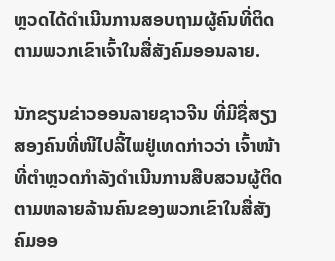ຫຼວດໄດ້ດໍາເນີນການສອບຖາມຜູ້ຄົນທີ່ຕິດຕາມພວກເຂົາເຈົ້າໃນສື່ສັງຄົມອອນລາຍ.

ນັກຂຽນຂ່າວອອນລາຍຊາວຈີນ ທີ່ມີຊື່ສຽງສອງຄົນທີ່ໜີໄປລີ້ໄພຢູ່ເທດກ່າວວ່າ ເຈົ້າໜ້າທີ່ຕໍາຫຼວດກໍາລັງດໍາເນີນການສືບສວນຜູ້ຕິດຕາມຫລາຍລ້ານຄົນຂອງພວກເຂົາໃນສື່ສັງຄົມອອ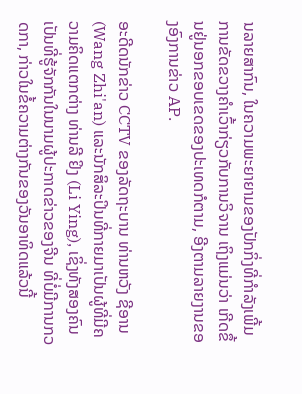ນລາຍສາກົນ, ໃນຄວາມພະຍາຍາມຂອງປັກກິ່ງທີ່ກໍາລັງເພີ້ມການຂັດຂວາງຄໍາເວົ້າກ່ຽວກັບການວິຈານ ເຖິງແມ່ນວ່າ ເກີດຂຶ້ນຢູ່ນອກຂອບເຂດຂອງປະເທດກໍຕາມ, ອີງຕາມລາຍງານຂອງອົງການຂ່າວ AP.

ອະດີດນັກຂ່າວ CCTV ຂອງລັດຖະບານ ທ່ານຫວັງ ຊີອານ (Wang Zhi'an) ແລະນັກສິລະປິນທີ່ກາຍມາເປັນຜູ້ທີ່ມີຄວາມຄິດແຕກຕ່າງ ທ່ານລີ ຢິງ (Li Ying), ເຊິ່ງທັງສອງຄົນເປັນທີ່ຮູ້ຈັກກັນໃນນາມຜູ້ປະກາດຂ່າວຂອງຈີນ ທີ່ບໍ່ມີການກວດກາ, ກ່າວໃນຂໍ້ຄວາມຕ່າງກັນຂອງວັນອາທິດແລ້ວນີ້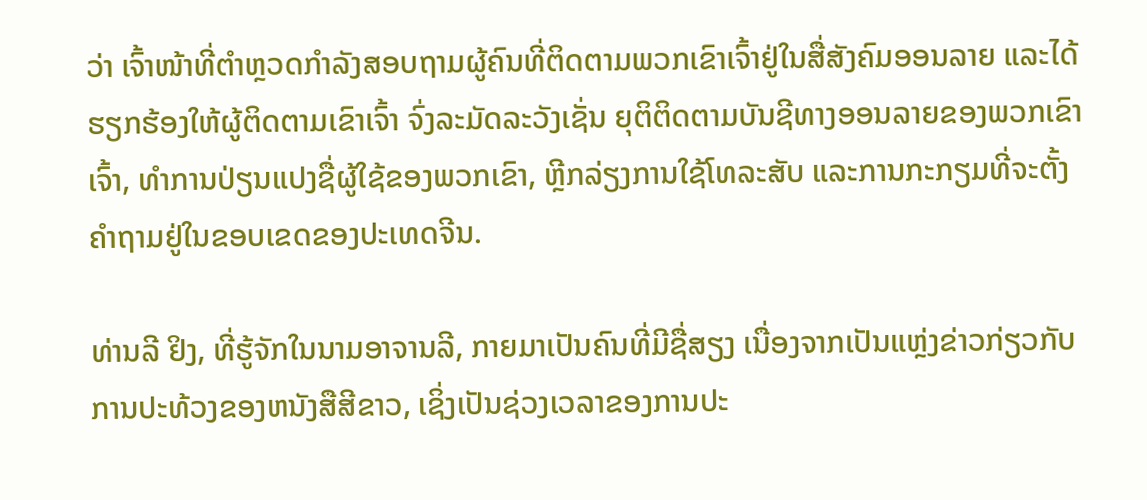ວ່າ ເຈົ້າໜ້າທີ່ຕຳຫຼວດກຳລັງສອບຖາມຜູ້ຄົນທີ່ຕິດຕາມພວກເຂົາເຈົ້າຢູ່ໃນສື່ສັງຄົມອອນລາຍ ແລະໄດ້ຮຽກຮ້ອງໃຫ້ຜູ້ຕິດຕາມເຂົາເຈົ້າ ຈົ່ງລະມັດລະວັງເຊັ່ນ ຍຸຕິຕິດຕາມບັນຊີທາງອອນລາຍຂອງພວກເຂົາເຈົ້າ, ທໍາການປ່ຽນແປງຊື່ຜູ້ໃຊ້ຂອງພວກເຂົາ, ຫຼີກລ່ຽງການໃຊ້ໂທລະສັບ ແລະການກະກຽມທີ່ຈະຕັ້ງຄໍາຖາມຢູ່ໃນຂອບເຂດຂອງປະເທດຈີນ.

ທ່ານລີ ຢິງ, ທີ່ຮູ້ຈັກໃນນາມອາຈານລີ, ກາຍມາເປັນຄົນທີ່ມີຊື່ສຽງ ເນື່ອງຈາກເປັນແຫຼ່ງຂ່າວກ່ຽວກັບການປະທ້ວງຂອງຫນັງສືສີຂາວ, ເຊິ່ງເປັນຊ່ວງເວລາຂອງການປະ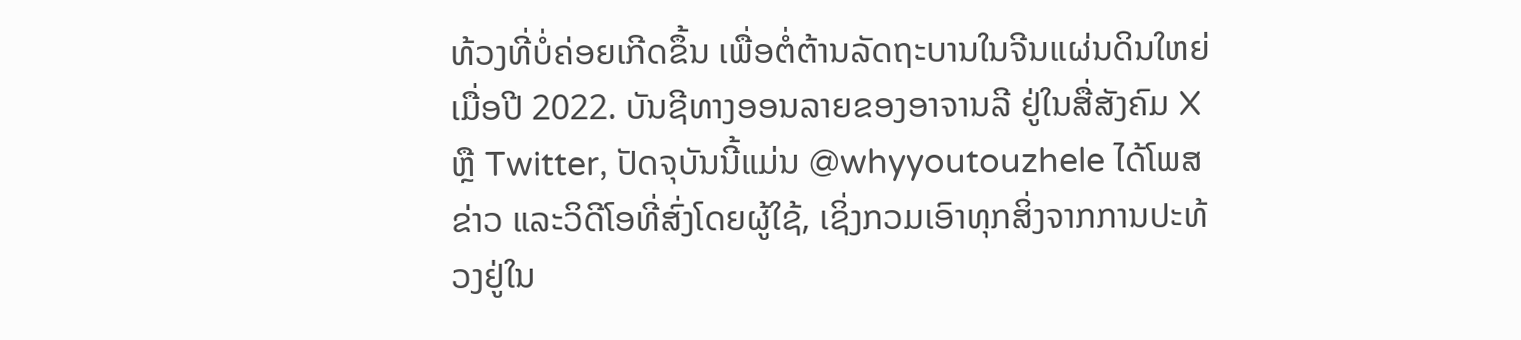ທ້ວງທີ່ບໍ່ຄ່ອຍເກີດຂຶ້ນ ເພື່ອຕໍ່ຕ້ານລັດຖະບານໃນຈີນແຜ່ນດິນໃຫຍ່ເມື່ອປີ 2022. ບັນຊີທາງອອນລາຍຂອງອາຈານລີ ຢູ່ໃນສື່ສັງຄົມ X ຫຼື Twitter, ປັດຈຸບັນນີ້ແມ່ນ @whyyoutouzhele ໄດ້ໂພສຂ່າວ ແລະວິດີໂອທີ່ສົ່ງໂດຍຜູ້ໃຊ້, ເຊິ່ງກວມເອົາທຸກສິ່ງຈາກການປະທ້ວງຢູ່ໃນ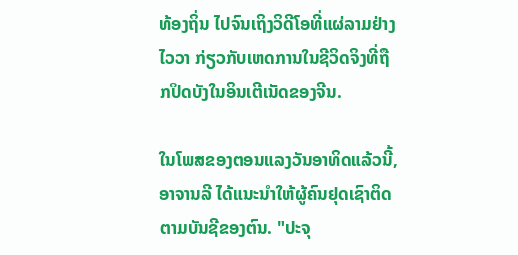ທ້ອງຖິ່ນ ໄປຈົນເຖິງວິດີໂອທີ່ແຜ່ລາມຢ່າງໄວວາ ກ່ຽວກັບເຫດການໃນຊີວິດຈິງທີ່ຖືກປິດບັງໃນອິນເຕີເນັດຂອງຈີນ.

ໃນໂພສຂອງຕອນແລງວັນອາທິດແລ້ວນີ້, ອາຈານລີ ໄດ້ແນະນໍາໃຫ້ຜູ້ຄົນຢຸດເຊົາຕິດຕາມບັນຊີຂອງຕົນ. "ປະຈຸ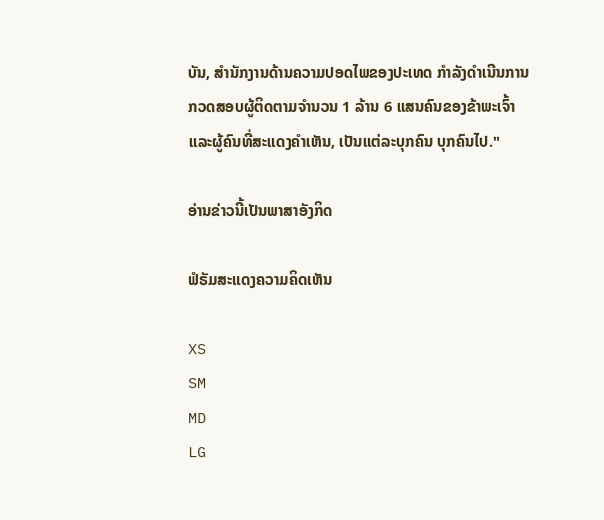ບັນ, ສໍານັກງານດ້ານຄວາມປອດໄພຂອງປະເທດ ກໍາລັງດໍາເນີນການກວດສອບຜູ້ຕິດຕາມຈໍານວນ 1 ລ້ານ 6 ແສນຄົນຂອງຂ້າພະເຈົ້າ ແລະຜູ້ຄົນທີ່ສະແດງຄໍາເຫັນ, ເປັນແຕ່ລະບຸກຄົນ ບຸກຄົນໄປ."

ອ່ານຂ່າວນີ້ເປັນພາສາອັງກິດ

ຟໍຣັມສະແດງຄວາມຄິດເຫັນ

XS
SM
MD
LG